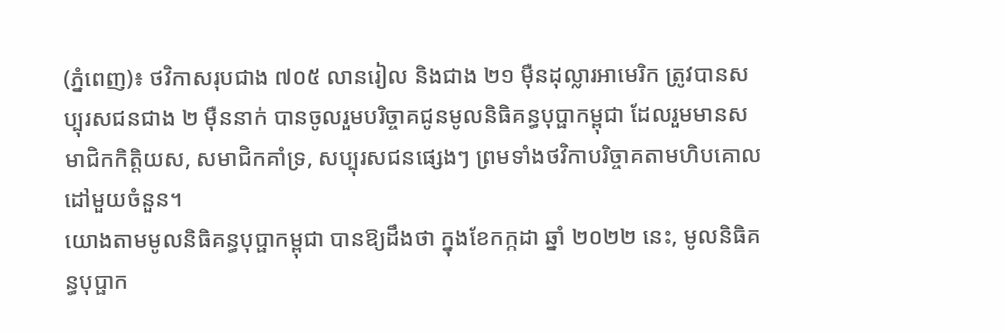(ភ្នំពេញ)៖ ថវិកាសរុបជាង ៧០៥ លានរៀល និងជាង ២១ ម៉ឺនដុល្លារអាមេរិក ត្រូវបានសប្បុរសជនជាង ២ ម៉ឺននាក់ បានចូលរួមបរិច្ចាគជូនមូលនិធិគន្ធបុប្ផាកម្ពុជា ដែលរួមមានសមាជិកកិត្តិយស, សមាជិកគាំទ្រ, សប្បុរសជនផ្សេងៗ ព្រមទាំងថវិកាបរិច្ចាគតាមហិបគោលដៅមួយចំនួន។
យោងតាមមូលនិធិគន្ធបុប្ផាកម្ពុជា បានឱ្យដឹងថា ក្នុងខែកក្កដា ឆ្នាំ ២០២២ នេះ, មូលនិធិគន្ធបុប្ផាក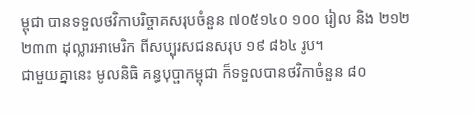ម្ពុជា បានទទួលថវិកាបរិច្ចាគសរុបចំនួន ៧០៥១៤០ ១០០ រៀល និង ២១២ ២៣៣ ដុល្លារអាមេរិក ពីសប្បុរសជនសរុប ១៩ ៨៦៤ រូប។
ជាមួយគ្នានេះ មូលនិធិ គន្ធបុប្ផាកម្ពុជា ក៏ទទួលបានថវិកាចំនួន ៨០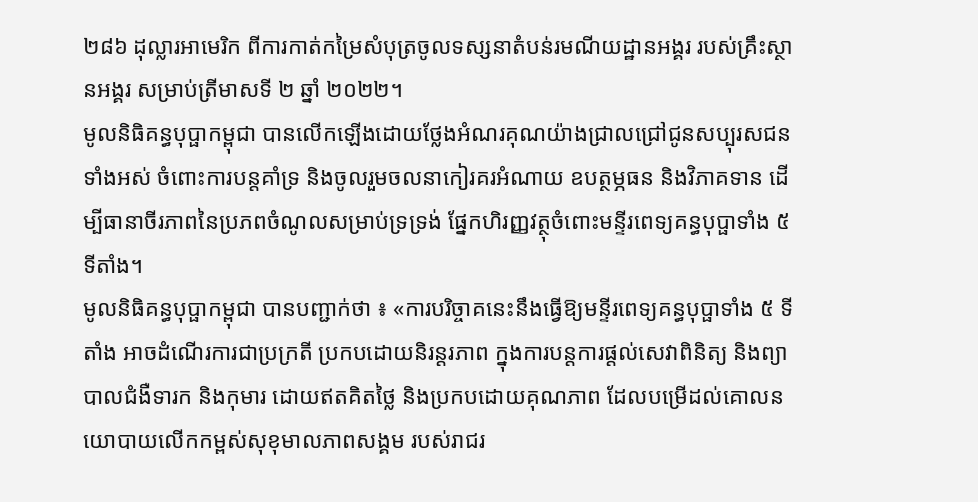២៨៦ ដុល្លារអាមេរិក ពីការកាត់កម្រៃសំបុត្រចូលទស្សនាតំបន់រមណីយដ្ឋានអង្គរ របស់គ្រឹះស្ថានអង្គរ សម្រាប់ត្រីមាសទី ២ ឆ្នាំ ២០២២។
មូលនិធិគន្ធបុប្ផាកម្ពុជា បានលើកឡើងដោយថ្លែងអំណរគុណយ៉ាងជ្រាលជ្រៅជូនសប្បុរសជនទាំងអស់ ចំពោះការបន្តគាំទ្រ និងចូលរួមចលនាកៀរគរអំណាយ ឧបត្ថម្ភធន និងវិភាគទាន ដើម្បីធានាចីរភាពនៃប្រភពចំណូលសម្រាប់ទ្រទ្រង់ ផ្នែកហិរញ្ញវត្ថុចំពោះមន្ទីរពេទ្យគន្ធបុប្ផាទាំង ៥ ទីតាំង។
មូលនិធិគន្ធបុប្ផាកម្ពុជា បានបញ្ជាក់ថា ៖ «ការបរិច្ចាគនេះនឹងធ្វើឱ្យមន្ទីរពេទ្យគន្ធបុប្ផាទាំង ៥ ទីតាំង អាចដំណើរការជាប្រក្រតី ប្រកបដោយនិរន្តរភាព ក្នុងការបន្តការផ្តល់សេវាពិនិត្យ និងព្យាបាលជំងឺទារក និងកុមារ ដោយឥតគិតថ្លៃ និងប្រកបដោយគុណភាព ដែលបម្រើដល់គោលនយោបាយលើកកម្ពស់សុខុមាលភាពសង្គម របស់រាជរ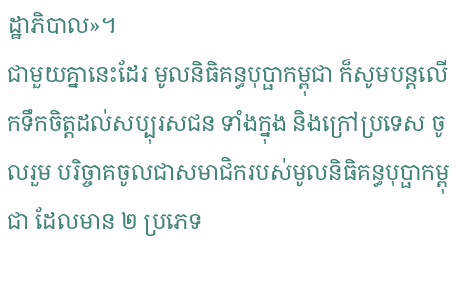ដ្ឋាភិបាល»។
ជាមួយគ្នានេះដែរ មូលនិធិគន្ធបុប្ផាកម្ពុជា ក៏សូមបន្តលើកទឹកចិត្តដល់សប្បុរសជន ទាំងក្នុង និងក្រៅប្រទេស ចូលរួម បរិច្ចាគចូលជាសមាជិករបស់មូលនិធិគន្ធបុប្ផាកម្ពុជា ដែលមាន ២ ប្រភេទ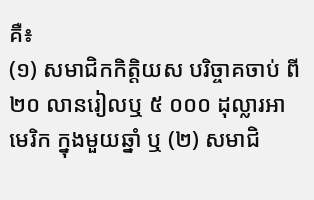គឺ៖
(១) សមាជិកកិត្តិយស បរិច្ចាគចាប់ ពី ២០ លានរៀលឬ ៥ ០០០ ដុល្លារអាមេរិក ក្នុងមួយឆ្នាំ ឬ (២) សមាជិ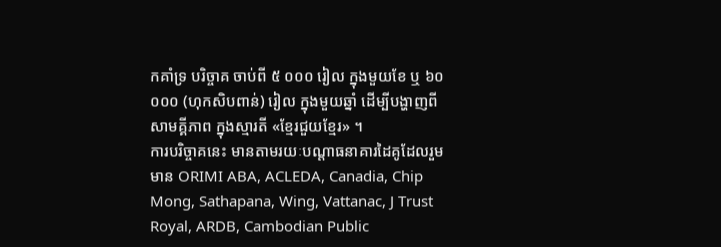កគាំទ្រ បរិច្ចាគ ចាប់ពី ៥ ០០០ រៀល ក្នុងមួយខែ ឬ ៦០ ០០០ (ហុកសិបពាន់) រៀល ក្នុងមួយឆ្នាំ ដើម្បីបង្ហាញពីសាមគ្គីភាព ក្នុងស្មារតី «ខ្មែរជួយខ្មែរ» ។
ការបរិច្ចាគនេះ មានតាមរយៈបណ្តាធនាគារដៃគូដែលរួមមាន ORIMI ABA, ACLEDA, Canadia, Chip Mong, Sathapana, Wing, Vattanac, J Trust Royal, ARDB, Cambodian Public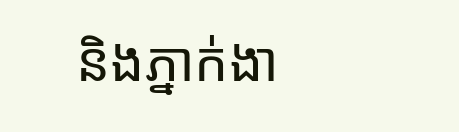និងភ្នាក់ងា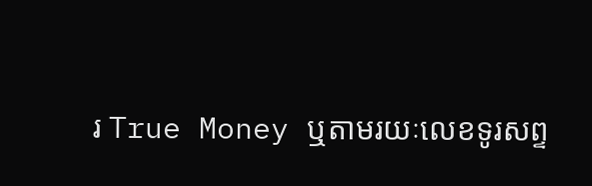រ True Money ឬតាមរយៈលេខទូរសព្ទ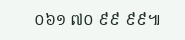០៦១ ៧០ ៩៩ ៩៩៕